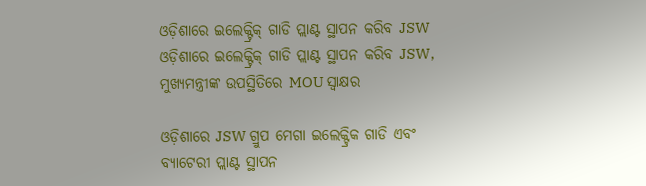ଓଡ଼ିଶାରେ ଇଲେକ୍ଟ୍ରିକ୍ ଗାଡି ପ୍ଲାଣ୍ଟ ସ୍ଥାପନ କରିବ JSW
ଓଡ଼ିଶାରେ ଇଲେକ୍ଟ୍ରିକ୍ ଗାଡି ପ୍ଲାଣ୍ଟ ସ୍ଥାପନ କରିବ JSW, ମୁଖ୍ୟମନ୍ତ୍ରୀଙ୍କ ଉପସ୍ଥିତିରେ MOU ସ୍ଵାକ୍ଷର

ଓଡ଼ିଶାରେ JSW ଗ୍ରୁପ ମେଗା ଇଲେକ୍ଟ୍ରିକ ଗାଡି ଏବଂ ବ୍ୟାଟେରୀ ପ୍ଲାଣ୍ଟ ସ୍ଥାପନ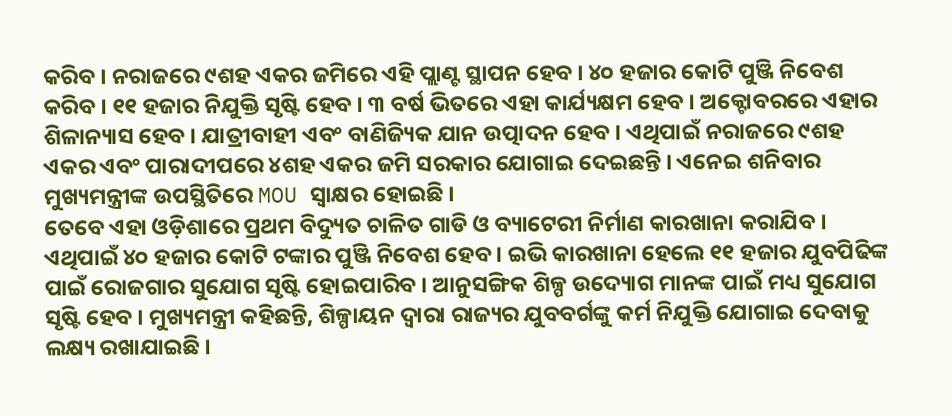କରିବ । ନରାଜରେ ୯ଶହ ଏକର ଜମିରେ ଏହି ପ୍ଲାଣ୍ଟ ସ୍ଥାପନ ହେବ । ୪୦ ହଜାର କୋଟି ପୁଞ୍ଜି ନିବେଶ କରିବ । ୧୧ ହଜାର ନିଯୁକ୍ତି ସୃଷ୍ଟି ହେବ । ୩ ବର୍ଷ ଭିତରେ ଏହା କାର୍ଯ୍ୟକ୍ଷମ ହେବ । ଅକ୍ଟୋବରରେ ଏହାର ଶିଳାନ୍ୟାସ ହେବ । ଯାତ୍ରୀବାହୀ ଏବଂ ବାଣିଜ୍ୟିକ ଯାନ ଉତ୍ପାଦନ ହେବ । ଏଥିପାଇଁ ନରାଜରେ ୯ଶହ ଏକର ଏବଂ ପାରାଦୀପରେ ୪ଶହ ଏକର ଜମି ସରକାର ଯୋଗାଇ ଦେଇଛନ୍ତି । ଏନେଇ ଶନିବାର ମୁଖ୍ୟମନ୍ତ୍ରୀଙ୍କ ଉପସ୍ଥିତିରେ MOU ସ୍ଵାକ୍ଷର ହୋଇଛି ।
ତେବେ ଏହା ଓଡ଼ିଶାରେ ପ୍ରଥମ ବିଦ୍ୟୁତ ଚାଳିତ ଗାଡି ଓ ବ୍ୟାଟେରୀ ନିର୍ମାଣ କାରଖାନା କରାଯିବ । ଏଥିପାଇଁ ୪୦ ହଜାର କୋଟି ଟଙ୍କାର ପୁଞ୍ଜି ନିବେଶ ହେବ । ଇଭି କାରଖାନା ହେଲେ ୧୧ ହଜାର ଯୁବପିଢିଙ୍କ ପାଇଁ ରୋଜଗାର ସୁଯୋଗ ସୃଷ୍ଟି ହୋଇପାରିବ । ଆନୁସଙ୍ଗିକ ଶିଳ୍ପ ଉଦ୍ୟୋଗ ମାନଙ୍କ ପାଇଁ ମଧ୍ୟ ସୁଯୋଗ ସୃଷ୍ଟି ହେବ । ମୁଖ୍ୟମନ୍ତ୍ରୀ କହିଛନ୍ତି, ଶିଳ୍ପାୟନ ଦ୍ୱାରା ରାଜ୍ୟର ଯୁବବର୍ଗଙ୍କୁ କର୍ମ ନିଯୁକ୍ତି ଯୋଗାଇ ଦେବାକୁ ଲକ୍ଷ୍ୟ ରଖାଯାଇଛି ।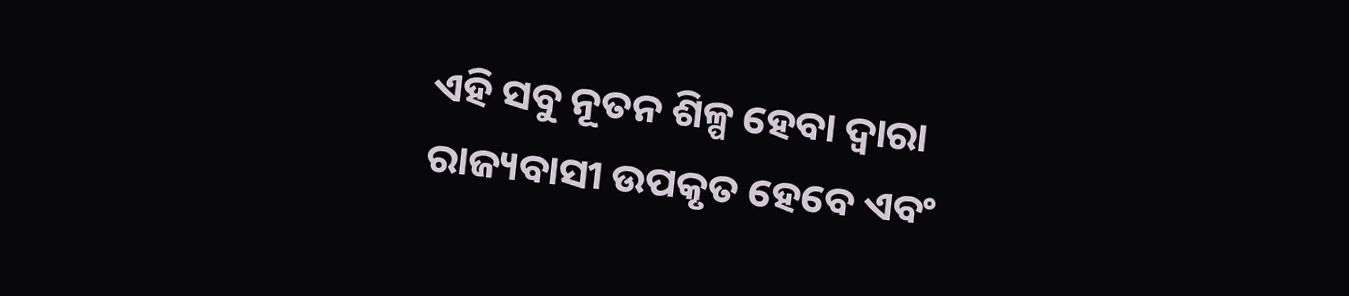ଏହି ସବୁ ନୂତନ ଶିଳ୍ପ ହେବା ଦ୍ୱାରା ରାଜ୍ୟବାସୀ ଉପକୃତ ହେବେ ଏବଂ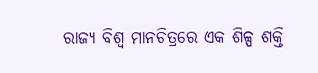ରାଜ୍ୟ ବିଶ୍ୱ ମାନଚିତ୍ରରେ ଏକ ଶିଳ୍ପ ଶକ୍ତି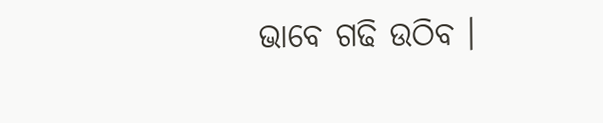ଭାବେ ଗଢି ଉଠିବ ।